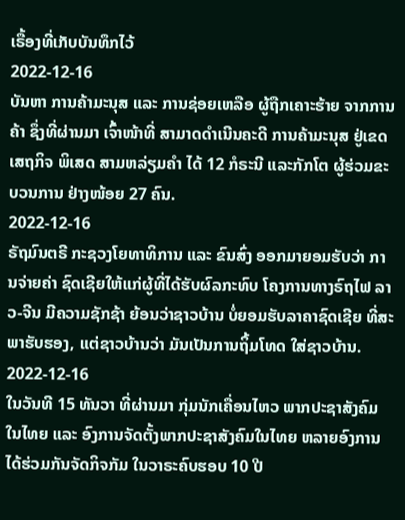ເຣື້ອງທີ່ເກັບບັນທຶກໄວ້
2022-12-16
ບັນຫາ ການຄ້າມະນຸສ ແລະ ການຊ່ອຍເຫລືອ ຜູ້ຖືກເຄາະຮ້າຍ ຈາກການຄ້າ ຊຶ່ງທີ່ຜ່ານມາ ເຈົ້າໜ້າທີ່ ສາມາດດຳເນີນຄະດີ ການຄ້າມະນຸສ ຢູ່ເຂດເສຖກິຈ ພິເສດ ສາມຫລ່ຽມຄຳ ໄດ້ 12 ກໍຣະນີ ແລະກັກໂຕ ຜູ້ຮ່ວມຂະບວນການ ຢ່າງໜ້ອຍ 27 ຄົນ.
2022-12-16
ຣັຖມົນຕຣີ ກະຊວງໂຍທາທິການ ແລະ ຂົນສົ່ງ ອອກມາຍອມຮັບວ່າ ການຈ່າຍຄ່າ ຊົດເຊີຍໃຫ້ແກ່ຜູ້ທີ່ໄດ້ຮັບຜົລກະທົບ ໂຄງການທາງຣົຖໄຟ ລາວ-ຈີນ ມີຄວາມຊັກຊ້າ ຍ້ອນວ່າຊາວບ້ານ ບໍ່ຍອມຮັບລາຄາຊົດເຊີຍ ທີ່ສະພາຮັບຮອງ, ແຕ່ຊາວບ້ານວ່າ ມັນເປັນການຖິ້ມໂທດ ໃສ່ຊາວບ້ານ.
2022-12-16
ໃນວັນທີ 15 ທັນວາ ທີ່ຜ່ານມາ ກຸ່ມນັກເຄື່ອນໄຫວ ພາກປະຊາສັງຄົມໃນໄທຍ ແລະ ອົງການຈັດຕັ້ງພາກປະຊາສັງຄົມໃນໄທຍ ຫລາຍອົງການ ໄດ້ຮ່ວມກັນຈັດກິຈກັມ ໃນວາຣະຄົບຮອບ 10 ປີ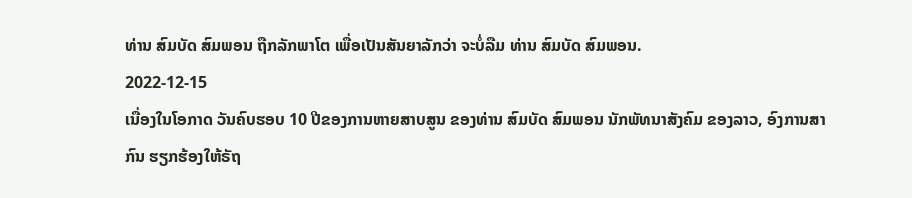ທ່ານ ສົມບັດ ສົມພອນ ຖືກລັກພາໂຕ ເພື່ອເປັນສັນຍາລັກວ່າ ຈະບໍ່ລືມ ທ່ານ ສົມບັດ ສົມພອນ.
2022-12-15
ເນື່ອງໃນໂອກາດ ວັນຄົບຮອບ 10 ປີຂອງການຫາຍສາບສູນ ຂອງທ່ານ ສົມບັດ ສົມພອນ ນັກພັທນາສັງຄົມ ຂອງລາວ, ອົງການສາກົນ ຮຽກຮ້ອງໃຫ້ຣັຖ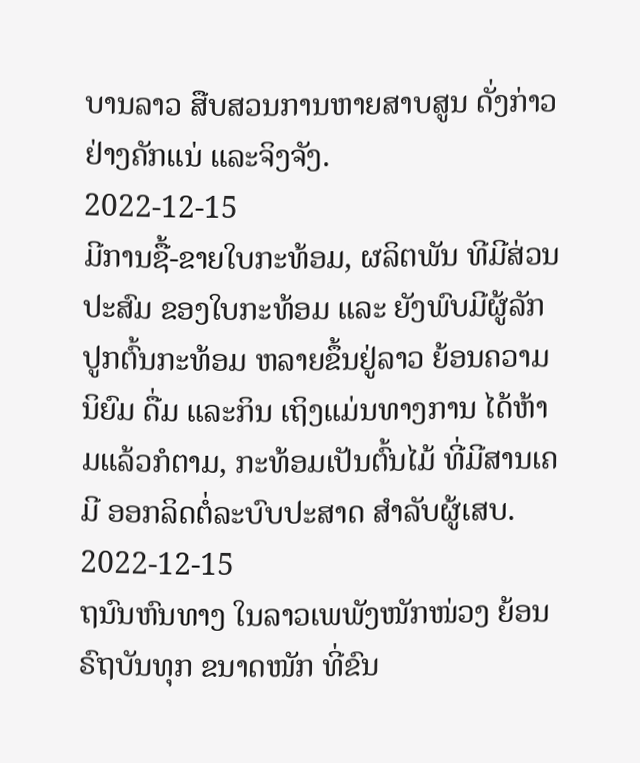ບານລາວ ສືບສວນການຫາຍສາບສູນ ດັ່ງກ່າວ ຢ່າງຄັກແນ່ ແລະຈິງຈັງ.
2022-12-15
ມີການຊື້-ຂາຍໃບກະທ້ອມ, ຜລິຕພັນ ທີມີສ່ວນປະສົມ ຂອງໃບກະທ້ອມ ແລະ ຍັງພົບມີຜູ້ລັກປູກຕົ້ນກະທ້ອມ ຫລາຍຂຶ້ນຢູ່ລາວ ຍ້ອນຄວາມນິຍົມ ດື່ມ ແລະກິນ ເຖິງແມ່ນທາງການ ໄດ້ຫ້າມແລ້ວກໍຕາມ, ກະທ້ອມເປັນຕົ້ນໄມ້ ທີ່ມີສານເຄມີ ອອກລິດຕໍ່ລະບົບປະສາດ ສຳລັບຜູ້ເສບ.
2022-12-15
ຖນົນຫົນທາງ ໃນລາວເພພັງໜັກໜ່ວງ ຍ້ອນຣົຖບັນທຸກ ຂນາດໜັກ ທີ່ຂົນ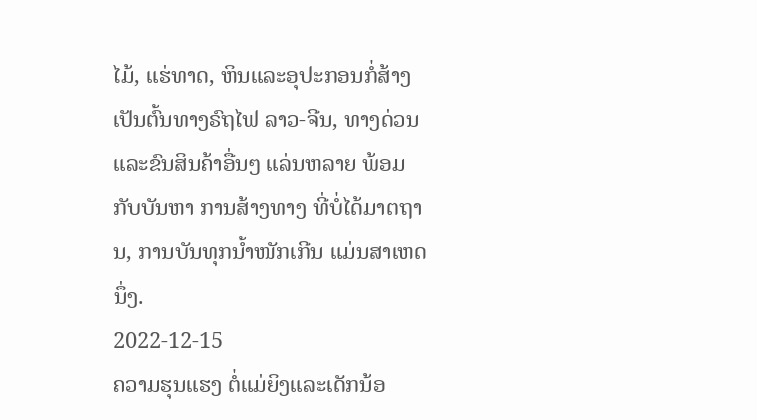ໄມ້, ແຮ່ທາດ, ຫິນແລະອຸປະກອນກໍ່ສ້າງ ເປັນຕົ້ນທາງຣົຖໄຟ ລາວ-ຈີນ, ທາງດ່ວນ ແລະຂົນສິນຄ້າອື່ນໆ ແລ່ນຫລາຍ ພ້ອມກັບບັນຫາ ການສ້າງທາງ ທີ່ບໍ່ໄດ້ມາຕຖານ, ການບັນທຸກນ້ຳໜັກເກີນ ແມ່ນສາເຫດນຶ່ງ.
2022-12-15
ຄວາມຮຸນແຮງ ຕໍ່ແມ່ຍິງແລະເດັກນ້ອ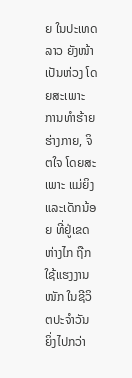ຍ ໃນປະເທດລາວ ຍັງໜ້າເປັນຫ່ວງ ໂດຍສະເພາະ ການທຳຮ້າຍຮ່າງກາຍ, ຈິຕໃຈ ໂດຍສະເພາະ ແມ່ຍິງແລະເດັກນ້ອຍ ທີ່ຢູ່ເຂດຫ່າງໄກ ຖືກໃຊ້ແຮງງານໜັກ ໃນຊີວິຕປະຈຳວັນ ຍິ່ງໄປກວ່າ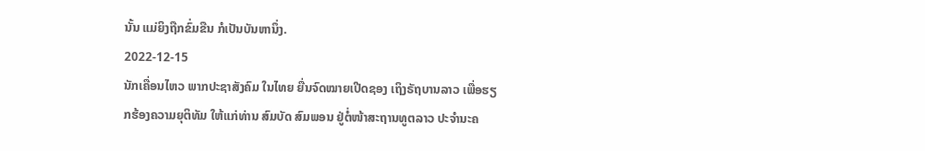ນັ້ນ ແມ່ຍິງຖືກຂົ່ມຂືນ ກໍເປັນບັນຫານຶ່ງ.
2022-12-15
ນັກເຄື່ອນໄຫວ ພາກປະຊາສັງຄົມ ໃນໄທຍ ຍື່ນຈົດໝາຍເປີດຊອງ ເຖິງຣັຖບານລາວ ເພື່ອຮຽກຮ້ອງຄວາມຍຸຕິທັມ ໃຫ້ແກ່ທ່ານ ສົມບັດ ສົມພອນ ຢູ່ຕໍ່ໜ້າສະຖານທູຕລາວ ປະຈໍານະຄ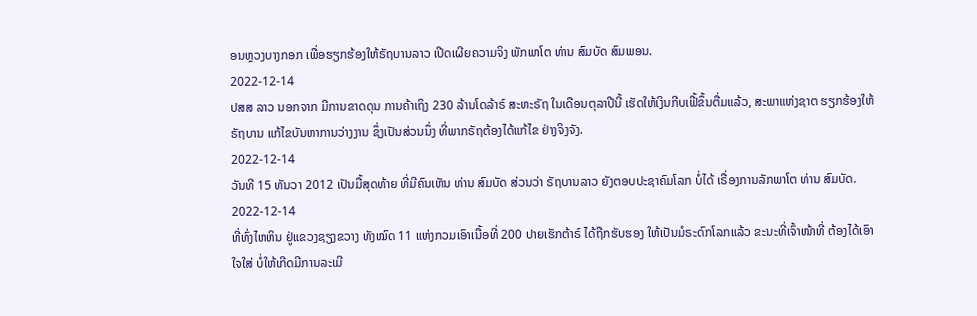ອນຫຼວງບາງກອກ ເພື່ອຮຽກຮ້ອງໃຫ້ຣັຖບານລາວ ເປີດເຜີຍຄວາມຈິງ ພັກພາໂຕ ທ່ານ ສົມບັດ ສົມພອນ.
2022-12-14
ປສສ ລາວ ນອກຈາກ ມີການຂາດດຸນ ການຄ້າເຖິງ 230 ລ້ານໂດລ້າຣ໌ ສະຫະຣັຖ ໃນເດືອນຕຸລາປີນີ້ ເຮັດໃຫ້ເງິນກີບເຟີ້ຂຶ້ນຕື່ມແລ້ວ, ສະພາແຫ່ງຊາຕ ຮຽກຮ້ອງໃຫ້ຣັຖບານ ແກ້ໄຂບັນຫາການວ່າງງານ ຊຶ່ງເປັນສ່ວນນຶ່ງ ທີ່ພາກຣັຖຕ້ອງໄດ້ແກ້ໄຂ ຢ່າງຈິງຈັງ.
2022-12-14
ວັນທີ 15 ທັນວາ 2012 ເປັນມື້ສຸດທ້າຍ ທີ່ມີຄົນເຫັນ ທ່ານ ສົມບັດ ສ່ວນວ່າ ຣັຖບານລາວ ຍັງຕອບປະຊາຄົມໂລກ ບໍ່ໄດ້ ເຣື່ອງການລັກພາໂຕ ທ່ານ ສົມບັດ.
2022-12-14
ທີ່ທົ່ງໄຫຫິນ ຢູ່ແຂວງຊຽງຂວາງ ທັງໝົດ 11 ແຫ່ງກວມເອົາເນື້ອທີ່ 200 ປາຍເຮັກຕ້າຣ໌ ໄດ້ຖືກຮັບຮອງ ໃຫ້ເປັນມໍຣະດົກໂລກແລ້ວ ຂະນະທີ່ເຈົ້າໜ້າທີ່ ຕ້ອງໄດ້ເອົາໃຈໃສ່ ບໍ່ໃຫ້ເກີດມີການລະເມີ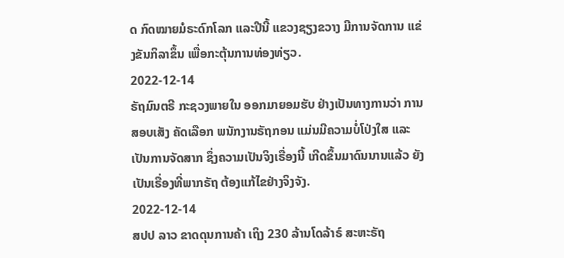ດ ກົດໝາຍມໍຣະດົກໂລກ ແລະປີນີ້ ແຂວງຊຽງຂວາງ ມີການຈັດການ ແຂ່ງຂັນກິລາຂຶ້ນ ເພື່ອກະຕຸ້ນການທ່ອງທ່ຽວ.
2022-12-14
ຣັຖມົນຕຣີ ກະຊວງພາຍໃນ ອອກມາຍອມຮັບ ຢ່າງເປັນທາງການວ່າ ການສອບເສັງ ຄັດເລືອກ ພນັກງານຣັຖກອນ ແມ່ນມີຄວາມບໍ່ໂປ່ງໃສ ແລະເປັນການຈັດສາກ ຊຶ່ງຄວາມເປັນຈິງເຣື່ອງນີ້ ເກີດຂຶ້ນມາດົນນານແລ້ວ ຍັງເປັນເຣື່ອງທີ່ພາກຣັຖ ຕ້ອງແກ້ໄຂຢ່າງຈິງຈັງ.
2022-12-14
ສປປ ລາວ ຂາດດຸນການຄ້າ ເຖິງ 230 ລ້ານໂດລ້າຣ໌ ສະຫະຣັຖ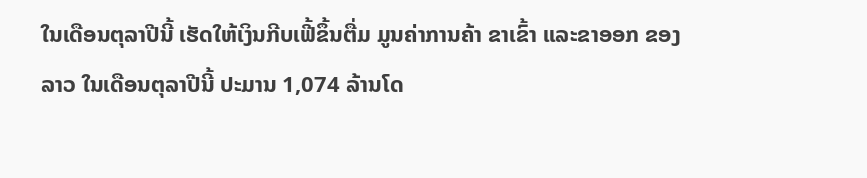ໃນເດືອນຕຸລາປີນີ້ ເຮັດໃຫ້ເງິນກີບເຟີ້ຂຶ້ນຕື່ມ ມູນຄ່າການຄ້າ ຂາເຂົ້າ ແລະຂາອອກ ຂອງລາວ ໃນເດືອນຕຸລາປີນີ້ ປະມານ 1,074 ລ້ານໂດ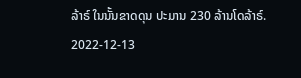ລ້າຣ໌ ໃນນັ້ນຂາດດຸນ ປະມານ 230 ລ້ານໂດລ້າຣ໌.
2022-12-13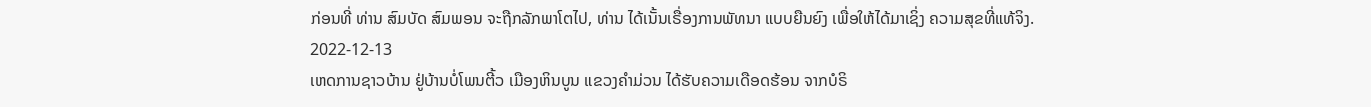ກ່ອນທີ່ ທ່ານ ສົມບັດ ສົມພອນ ຈະຖືກລັກພາໂຕໄປ, ທ່ານ ໄດ້ເນັ້ນເຣື່ອງການພັທນາ ແບບຍືນຍົງ ເພື່ອໃຫ້ໄດ້ມາເຊິ່ງ ຄວາມສຸຂທີ່ແທ້ຈິງ.
2022-12-13
ເຫດການຊາວບ້ານ ຢູ່ບ້ານບໍ່ໂພນຕີ້ວ ເມືອງຫິນບູນ ແຂວງຄຳມ່ວນ ໄດ້ຮັບຄວາມເດືອດຮ້ອນ ຈາກບໍຣິ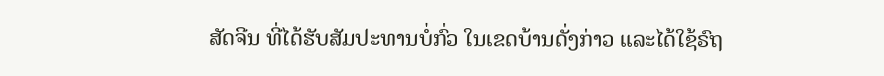ສັດຈີນ ທີ່ໄດ້ຮັບສັມປະທານບໍ່ກົ່ວ ໃນເຂດບ້ານດັ່ງກ່າວ ແລະໄດ້ໃຊ້ຣົຖ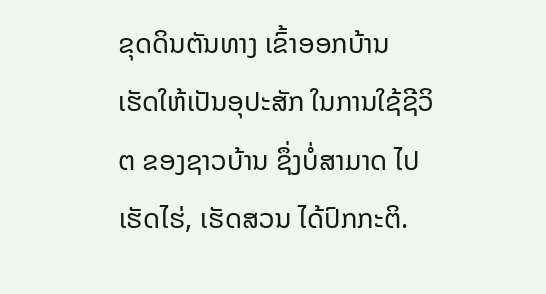ຂຸດດິນຕັນທາງ ເຂົ້າອອກບ້ານ ເຮັດໃຫ້ເປັນອຸປະສັກ ໃນການໃຊ້ຊີວິຕ ຂອງຊາວບ້ານ ຊຶ່ງບໍ່ສາມາດ ໄປເຮັດໄຮ່, ເຮັດສວນ ໄດ້ປົກກະຕິ.